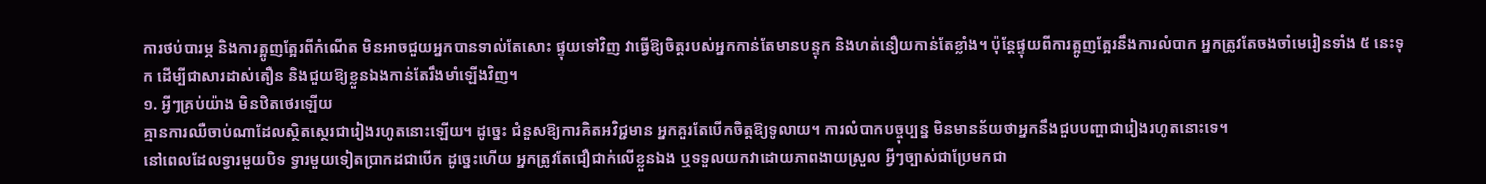ការថប់បារម្ភ និងការត្អូញត្អែរពីកំណើត មិនអាចជួយអ្នកបានទាល់តែសោះ ផ្ទុយទៅវិញ វាធ្វើឱ្យចិត្តរបស់អ្នកកាន់តែមានបន្ទុក និងហត់នឿយកាន់តែខ្លាំង។ ប៉ុន្តែផ្ទុយពីការត្អូញត្អែរនឹងការលំបាក អ្នកត្រូវតែចងចាំមេរៀនទាំង ៥ នេះទុក ដើម្បីជាសារដាស់តឿន និងជួយឱ្យខ្លួនឯងកាន់តែរឹងមាំឡើងវិញ។
១. អ្វីៗគ្រប់យ៉ាង មិនឋិតថេរឡើយ
គ្មានការឈឺចាប់ណាដែលស្ថិតស្ថេរជារៀងរហូតនោះឡើយ។ ដូច្នេះ ជំនួសឱ្យការគិតអវិជ្ជមាន អ្នកគួរតែបើកចិត្តឱ្យទូលាយ។ ការលំបាកបច្ចុប្បន្ន មិនមានន័យថាអ្នកនឹងជួបបញ្ហាជារៀងរហូតនោះទេ។
នៅពេលដែលទ្វារមួយបិទ ទ្វារមួយទៀតប្រាកដជាបើក ដូច្នេះហើយ អ្នកត្រូវតែជឿជាក់លើខ្លួនឯង ឬទទួលយកវាដោយភាពងាយស្រួល អ្វីៗច្បាស់ជាប្រែមកជា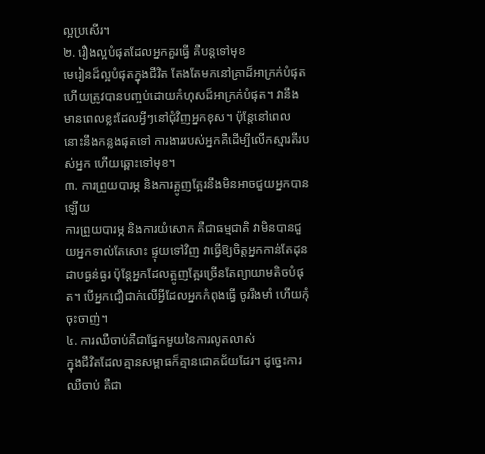ល្អប្រសើរ។
២. រឿងល្អបំផុតដែលអ្នកគួរធ្វើ គឺបន្តទៅមុខ
មេរៀនដ៏ល្អបំផុតក្នុងជីវិត តែងតែមកនៅគ្រាដ៏អាក្រក់បំផុត ហើយត្រូវបានបញ្ចប់ដោយកំហុសដ៏អាក្រក់បំផុត។ វានឹងមានពេលខ្លះដែលអ្វីៗនៅជុំវិញអ្នកខុស។ ប៉ុន្តែនៅពេលនោះនឹងកន្លងផុតទៅ ការងាររបស់អ្នកគឺដើម្បីលើកស្មារតីរបស់អ្នក ហើយឆ្ពោះទៅមុខ។
៣. ការព្រួយបារម្ភ និងការត្អូញត្អែរនឹងមិនអាចជួយអ្នកបានឡើយ
ការព្រួយបារម្ភ និងការយំសោក គឺជាធម្មជាតិ វាមិនបានជួយអ្នកទាល់តែសោះ ផ្ទុយទៅវិញ វាធ្វើឱ្យចិត្តអ្នកកាន់តែដុនដាបធ្ងន់ធ្ងរ ប៉ុន្តែអ្នកដែលត្អូញត្អែរច្រើនតែព្យាយាមតិចបំផុត។ បើអ្នកជឿជាក់លើអ្វីដែលអ្នកកំពុងធ្វើ ចូររឹងមាំ ហើយកុំចុះចាញ់។
៤. ការឈឺចាប់គឺជាផ្នែកមួយនៃការលូតលាស់
ក្នុងជីវិតដែលគ្មានសម្ពាធក៏គ្មានជោគជ័យដែរ។ ដូច្នេះការឈឺចាប់ គឺជា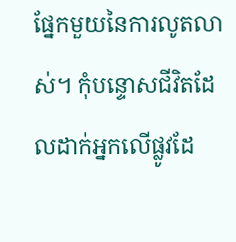ផ្នែកមួយនៃការលូតលាស់។ កុំបន្ទោសជីវិតដែលដាក់អ្នកលើផ្លូវដែ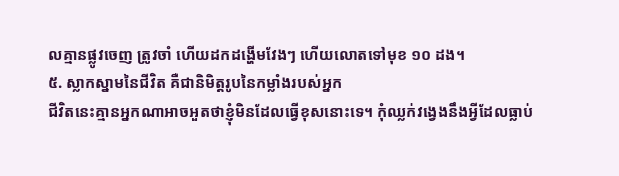លគ្មានផ្លូវចេញ ត្រូវចាំ ហើយដកដង្ហើមវែងៗ ហើយលោតទៅមុខ ១០ ដង។
៥. ស្លាកស្នាមនៃជីវិត គឺជានិមិត្តរូបនៃកម្លាំងរបស់អ្នក
ជីវិតនេះគ្មានអ្នកណាអាចអួតថាខ្ញុំមិនដែលធ្វើខុសនោះទេ។ កុំឈ្លក់វង្វេងនឹងអ្វីដែលធ្លាប់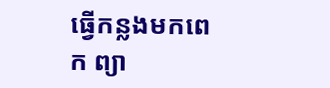ធ្វើកន្លងមកពេក ព្យា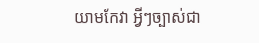យាមកែវា អ្វីៗច្បាស់ជា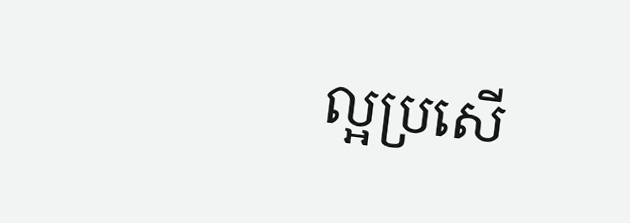ល្អប្រសើ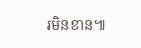រមិនខាន៕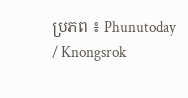ប្រភព ៖ Phunutoday / Knongsrok